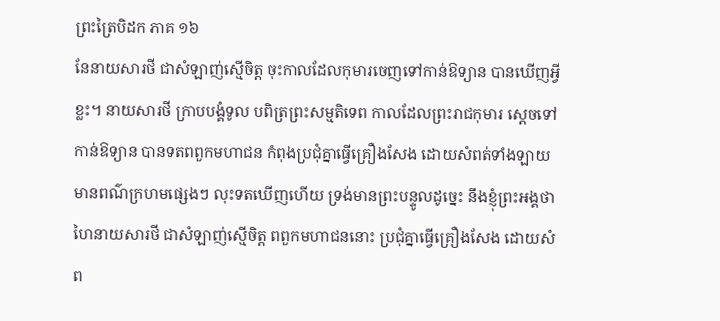ព្រះត្រៃបិដក ភាគ ១៦
នែនាយសារថី ជាសំឡាញ់ស្មើចិត្ត ចុះកាលដែលកុមារចេញទៅកាន់ឱទ្យាន បានឃើញអ្វីខ្លះ។ នាយសារថី ក្រាបបង្គំទូល បពិត្រព្រះសម្មតិទេព កាលដែលព្រះរាជកុមារ ស្តេចទៅកាន់ឱទ្យាន បានទតពពួកមហាជន កំពុងប្រជុំគ្នាធ្វើគ្រឿងសែង ដោយសំពត់ទាំងឡាយ មានពណ៌ក្រហមផ្សេងៗ លុះទតឃើញហើយ ទ្រង់មានព្រះបន្ទូលដូច្នេះ នឹងខ្ញុំព្រះអង្គថា ហៃនាយសារថី ជាសំឡាញ់ស្មើចិត្ត ពពួកមហាជននោះ ប្រជុំគ្នាធ្វើគ្រឿងសែង ដោយសំព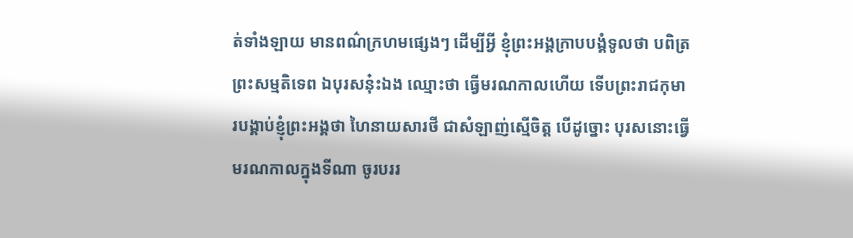ត់ទាំងឡាយ មានពណ៌ក្រហមផ្សេងៗ ដើម្បីអ្វី ខ្ញុំព្រះអង្គក្រាបបង្គំទូលថា បពិត្រព្រះសម្មតិទេព ឯបុរសនុ៎ះឯង ឈ្មោះថា ធ្វើមរណកាលហើយ ទើបព្រះរាជកុមារបង្គាប់ខ្ញុំព្រះអង្គថា ហៃនាយសារថី ជាសំឡាញ់ស្មើចិត្ត បើដូច្នោះ បុរសនោះធ្វើមរណកាលក្នុងទីណា ចូរបររ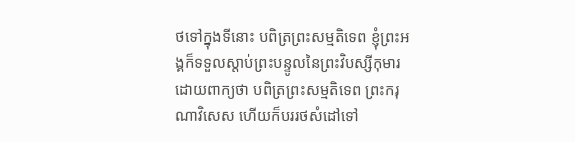ថទៅក្នុងទីនោះ បពិត្រព្រះសម្មតិទេព ខ្ញុំព្រះអង្គក៏ទទួលស្តាប់ព្រះបន្ទូលនៃព្រះវិបស្សីកុមារ ដោយពាក្យថា បពិត្រព្រះសម្មតិទេព ព្រះករុណាវិសេស ហើយក៏បររថសំដៅទៅ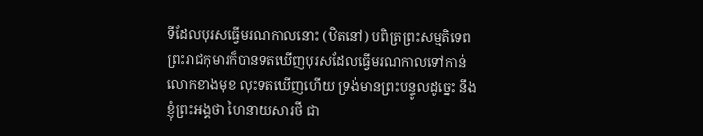ទីដែលបុរសធ្វើមរណកាលនោះ (ឋិតនៅ) បពិត្រព្រះសម្មតិទេព ព្រះរាជកុមារក៏បានទតឃើញបុរសដែលធ្វើមរណកាលទៅកាន់លោកខាងមុខ លុះទតឃើញហើយ ទ្រង់មានព្រះបន្ទូលដូច្នេះ នឹងខ្ញុំព្រះអង្គថា ហៃនាយសារថី ជា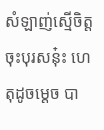សំឡាញ់ស្មើចិត្ត ចុះបុរសនុ៎ះ ហេតុដូចម្តេច បា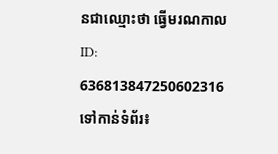នជាឈ្មោះថា ធ្វើមរណកាល
ID: 636813847250602316
ទៅកាន់ទំព័រ៖